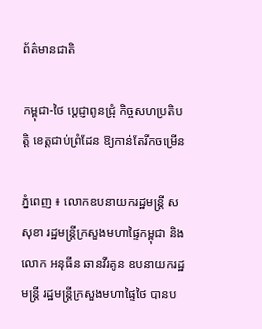ព័ត៌មានជាតិ

កម្ពុជា-ថៃ ប្ដេជ្ញាពូនជ្រុំ កិច្ចសហប្រតិបត្តិ ខេត្តជាប់ព្រំដែន ឱ្យកាន់តែរីកចម្រើន

ភ្នំពេញ ៖ លោកឧបនាយករដ្ឋមន្រ្តី ស សុខា រដ្ឋមន្រ្តីក្រសួងមហាផ្ទៃកម្ពុជា និងលោក អនុធីន ឆានវីរគូន ឧបនាយករដ្ឋមន្រ្តី រដ្ឋមន្រ្តីក្រសួងមហាផ្ទៃថៃ បានប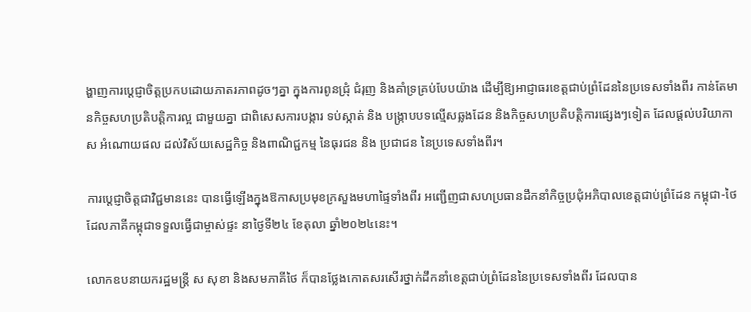ង្ហាញការប្ដេជ្ញាចិត្តប្រកបដោយភាតរភាពដូចៗគ្នា ក្នុងការពូនជ្រុំ ជំរុញ និងគាំទ្រគ្រប់បែបយ៉ាង ដើម្បីឱ្យអាជ្ញាធរខេត្តជាប់ព្រំដែននៃប្រទេសទាំងពីរ កាន់តែមានកិច្ចសហប្រតិបត្តិការល្អ ជាមួយគ្នា ជាពិសេសការបង្ការ ទប់ស្កាត់ និង បង្ក្រាបបទល្មើសឆ្លងដែន និងកិច្ចសហប្រតិបត្តិការផ្សេងៗទៀត ដែលផ្ដល់បរិយាកាស អំណោយផល ដល់វិស័យសេដ្ឋកិច្ច និងពាណិជ្ជកម្ម នៃធុរជន និង ប្រជាជន នៃប្រទេសទាំងពីរ។

ការប្ដេជ្ញាចិត្តជាវិជ្ជមាននេះ បានធ្វើឡើងក្នុងឱកាសប្រមុខក្រសួងមហាផ្ទៃទាំងពីរ អញ្ជើញជាសហប្រធានដឹកនាំកិច្ចប្រជុំអភិបាលខេត្តជាប់ព្រំដែន កម្ពុជា-ថៃ ដែលភាគីកម្ពុជាទទួលធ្វើជាម្ចាស់ផ្ទះ នាថ្ងៃទី២៤ ខែតុលា ឆ្នាំ២០២៤នេះ។

លោកឧបនាយករដ្ឋមន្រ្តី ស សុខា និងសមភាគីថៃ ក៏បានថ្លែងកោតសរសើរថ្នាក់ដឹកនាំខេត្តជាប់ព្រំដែននៃប្រទេសទាំងពីរ ដែលបាន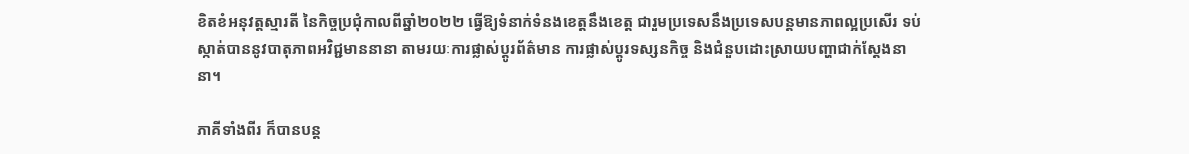ខិតខំអនុវត្តស្មារតី នៃកិច្ចប្រជុំកាលពីឆ្នាំ២០២២ ធ្វើឱ្យទំនាក់ទំនងខេត្តនឹងខេត្ត ជារួមប្រទេសនឹងប្រទេសបន្តមានភាពល្អប្រសើរ ទប់ស្កាត់បាននូវបាតុភាពអវិជ្ជមាននានា តាមរយៈការផ្លាស់ប្ដូរព័ត៌មាន ការផ្លាស់ប្ដូរទស្សនកិច្ច និងជំនួបដោះស្រាយបញ្ហាជាក់ស្ដែងនានា។

ភាគីទាំងពីរ ក៏បានបន្ត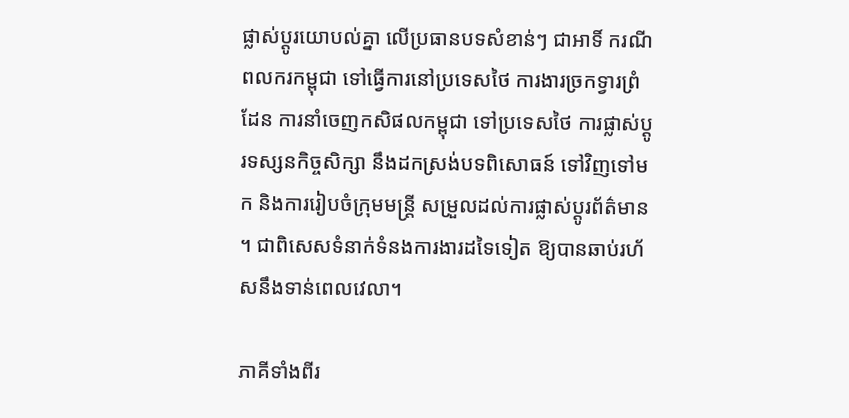ផ្លាស់ប្ដូរយោបល់គ្នា លើប្រធានបទសំខាន់ៗ ជាអាទិ៍ ករណីពលករកម្ពុជា ទៅធ្វើការនៅប្រទេសថៃ ការងារច្រកទ្វារព្រំដែន ការនាំចេញកសិផលកម្ពុជា ទៅប្រទេសថៃ ការផ្លាស់ប្ដូរទស្សនកិច្ចសិក្សា នឹងដកស្រង់បទពិសោធន៍ ទៅវិញទៅមក និងការរៀបចំក្រុមមន្រ្តី សម្រួលដល់ការផ្លាស់ប្ដូរព័ត៌មាន ។ ជាពិសេសទំនាក់ទំនងការងារដទៃទៀត ឱ្យបានឆាប់រហ័សនឹងទាន់ពេលវេលា។

ភាគីទាំងពីរ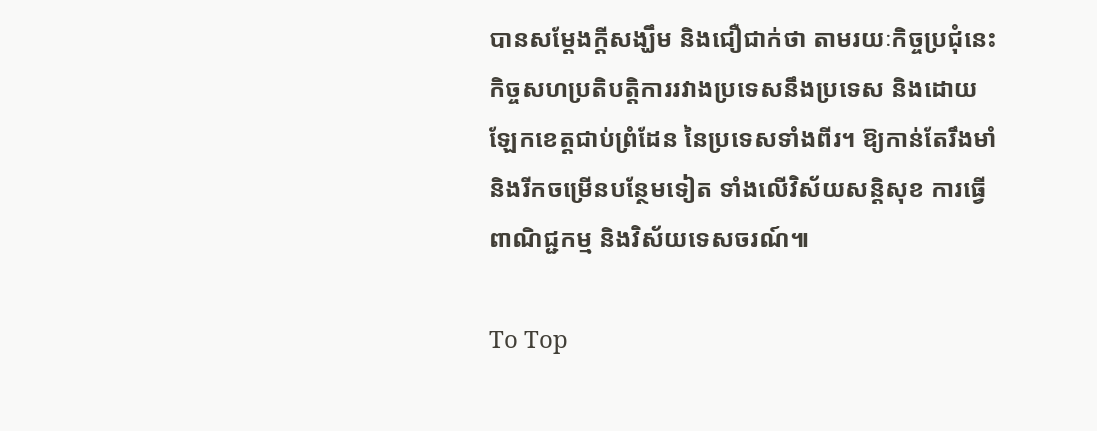បានសម្ដែងក្ដីសង្ឃឹម និងជឿជាក់ថា តាមរយៈកិច្ចប្រជុំនេះ កិច្ចសហប្រតិបត្តិការរវាងប្រទេសនឹងប្រទេស និងដោយឡែកខេត្តជាប់ព្រំដែន នៃប្រទេសទាំងពីរ។ ឱ្យកាន់តែរឹងមាំ និងរីកចម្រើនបន្ថែមទៀត ទាំងលើវិស័យសន្តិសុខ ការធ្វើពាណិជ្ជកម្ម និងវិស័យទេសចរណ៍៕

To Top